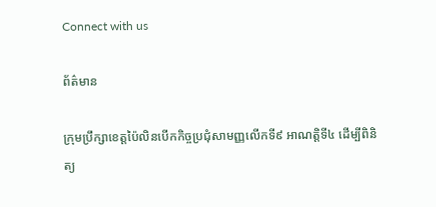Connect with us

ព័ត៌មាន

ក្រុមប្រឹក្សាខេត្តប៉ៃលិនបើកកិច្ចប្រជុំសាមញ្ញលើកទី៩ អាណត្តិទី៤ ដើម្បីពិនិត្យ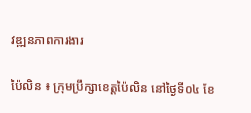វឌ្ឍនភាពការងារ

ប៉ៃលិន ៖ ក្រុមប្រឹក្សាខេត្តប៉ៃលិន នៅថ្ងៃទី០៤ ខែ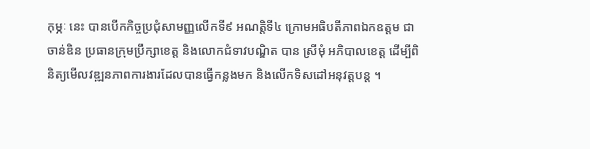កុម្ភៈ នេះ បានបើកកិច្ចប្រជុំសាមញ្ញលើកទី៩ អណត្តិទី៤ ក្រោមអធិបតីភាពឯកឧត្តម ជា ចាន់ឌិន ប្រធានក្រុមប្រឹក្សាខេត្ត និងលោកជំទាវបណ្ឌិត បាន ស្រីមុំ អភិបាលខេត្ត ដើម្បីពិនិត្យមើលវឌ្ឍនភាពការងារដែលបានធ្វើកន្លងមក និងលើកទិសដៅអនុវត្តបន្ត ។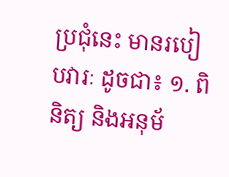ប្រជុំនេះ មានរបៀបវារៈ ដូចជា៖ ១. ពិនិត្យ និងអនុម័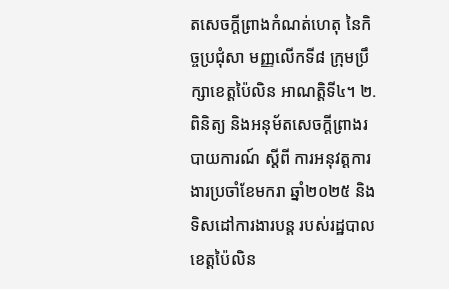តសេចក្តីព្រាងកំណត់ហេតុ នៃកិច្ចប្រជុំសា មញ្ញលើកទី៨ ក្រុមប្រឹក្សាខេត្តប៉ៃលិន អាណត្តិទី៤។ ២. ពិនិត្យ និងអនុម័តសេចក្តីព្រាងរបាយការណ៍ ស្ដីពី ការអនុវត្តការងារប្រចាំខែមករា ឆ្នាំ២០២៥ និងទិសដៅការងារបន្ត របស់រដ្ឋបាលខេត្តប៉ៃលិន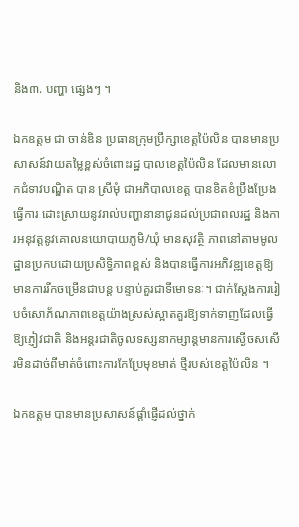និង៣. បញ្ហា ផ្សេងៗ ។

ឯកឧត្តម ជា ចាន់ឌិន ប្រធានក្រុមប្រឹក្សាខេត្តប៉ៃលិន បានមានប្រសាសន៍វាយតម្លៃខ្ពស់ចំពោះរដ្ឋ បាលខេត្តប៉ៃលិន ដែលមានលោកជំទាវបណ្ឌិត បាន ស្រីមុំ ជាអភិបាលខេត្ត បានខិតខំប្រឹងប្រែងធ្វើការ ដោះស្រាយនូវរាល់បញ្ហានានាជូនដល់ប្រជាពលរដ្ឋ និងការអនុវត្តនូវគោលនយោបាយភូមិ/ឃុំ មានសុវត្ថិ ភាពនៅតាមមូលដ្ឋានប្រកបដោយប្រសិទ្ធិភាពខ្ពស់ និងបានធ្វើការអភិវឌ្ឍខេត្តឱ្យមានការរីកចម្រើនជាបន្ត បន្ទាប់គួរជាទីមោទនៈ។ ជាក់ស្តែងការរៀបចំសោភ័ណភាពខេត្តយ៉ាងស្រស់ស្អាតគួរឱ្យទាក់ទាញដែលធ្វើ ឱ្យភ្ញៀវជាតិ និងអន្តរជាតិចូលទស្សនាកម្សាន្តមានការស្ងើចសសើរមិនដាច់ពីមាត់ចំពោះការកែប្រែមុខមាត់ ថ្មីរបស់ខេត្តប៉ៃលិន ។

ឯកឧត្តម បានមានប្រសាសន៍ផ្តាំផ្ញើដល់ថ្នាក់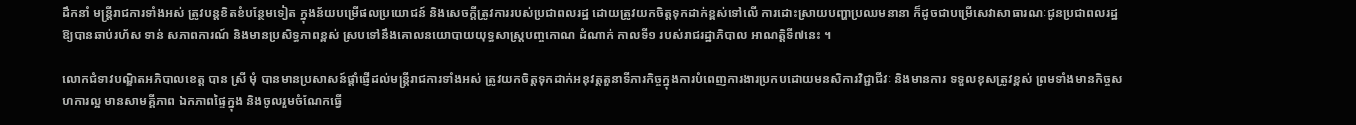ដឹកនាំ មន្ត្រីរាជការទាំងអស់ ត្រូវបន្តខិតខំបន្ថែមទៀត ក្នុងន័យបម្រើផលប្រយោជន៍ និងសេចក្តីត្រូវការរបស់ប្រជាពលរដ្ឋ ដោយត្រូវយកចិត្តទុកដាក់ខ្ពស់ទៅលើ ការដោះស្រាយបញ្ហាប្រឈមនានា ក៏ដូចជាបម្រើសេវាសាធារណៈជូនប្រជាពលរដ្ឋឱ្យបានឆាប់រហ័ស ទាន់ សភាពការណ៍ និងមានប្រសិទ្ធភាពខ្ពស់ ស្របទៅនឹងគោលនយោបាយយុទ្ធសាស្ត្របញ្ចកោណ ដំណាក់ កាលទី១ របស់រាជរដ្ឋាភិបាល អាណត្តិទី៧នេះ ។

លោកជំទាវបណ្ឌិតអភិបាលខេត្ត បាន ស្រី មុំ បានមានប្រសាសន៍ផ្តាំផ្ញើដល់មន្ត្រីរាជការទាំងអស់ ត្រូវយកចិត្តទុកដាក់អនុវត្តតួនាទីភារកិច្ចក្នុងការបំពេញការងារប្រកបដោយមនសិការវិជ្ជាជីវៈ និងមានការ ទទួលខុសត្រូវខ្ពស់ ព្រមទាំងមានកិច្ចសហការល្អ មានសាមគ្គីភាព ឯកភាពផ្ទៃក្នុង និងចូលរួមចំណែកធ្វើ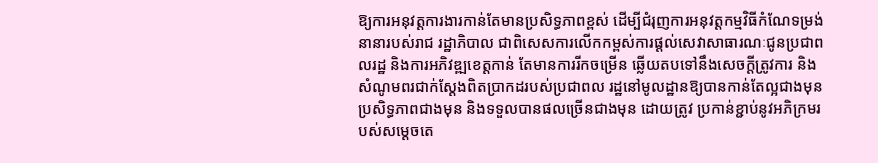ឱ្យការអនុវត្តការងារកាន់តែមានប្រសិទ្ធភាពខ្ពស់ ដើម្បីជំរុញការអនុវត្តកម្មវិធីកំណែទម្រង់នានារបស់រាជ រដ្ឋាភិបាល ជាពិសេសការលើកកម្ពស់ការផ្ដល់សេវាសាធារណៈជូនប្រជាពលរដ្ឋ និងការអភិវឌ្ឍខេត្តកាន់ តែមានការរីកចម្រើន ឆ្លើយតបទៅនឹងសេចក្តីត្រូវការ និងសំណូមពរជាក់ស្តែងពិតប្រាកដរបស់ប្រជាពល រដ្ឋនៅមូលដ្ឋានឱ្យបានកាន់តែល្អជាងមុន ប្រសិទ្ធភាពជាងមុន និងទទួលបានផលច្រើនជាងមុន ដោយត្រូវ ប្រកាន់ខ្ជាប់នូវអភិក្រមរបស់សម្តេចតេ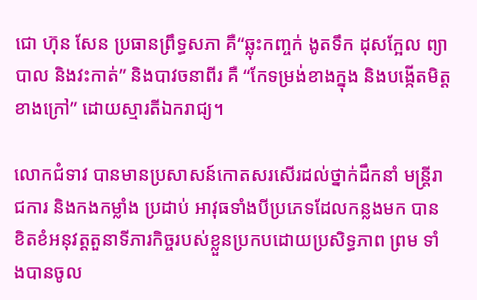ជោ ហ៊ុន សែន ប្រធានព្រឹទ្ធសភា គឺ“ឆ្លុះកញ្ចក់ ងូតទឹក ដុសក្អែល ព្យាបាល និងវះកាត់” និងបាវចនាពីរ គឺ “កែទម្រង់ខាងក្នុង និងបង្កើតមិត្តខាងក្រៅ” ដោយស្មារតីឯករាជ្យ។

លោកជំទាវ បានមានប្រសាសន៍កោតសរសើរដល់ថ្នាក់ដឹកនាំ មន្ត្រីរាជការ និងកងកម្លាំង ប្រដាប់ អាវុធទាំងបីប្រភេទដែលកន្លងមក បានខិតខំអនុវត្តតួនាទីភារកិច្ចរបស់ខ្លួនប្រកបដោយប្រសិទ្ធភាព ព្រម ទាំងបានចូល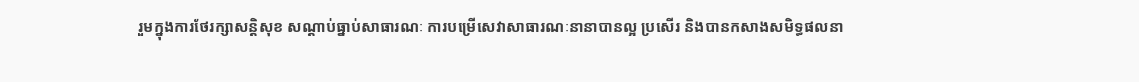រួមក្នុងការថែរក្សាសន្តិសុខ សណ្តាប់ធ្នាប់សាធារណៈ ការបម្រើសេវាសាធារណៈនានាបានល្អ ប្រសើរ និងបានកសាងសមិទ្ធផលនា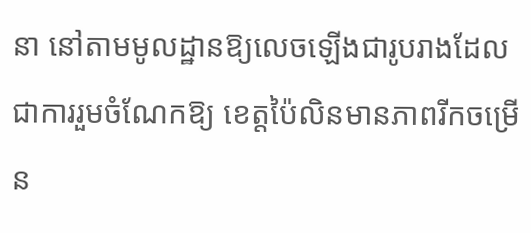នា នៅតាមមូលដ្ឋានឱ្យលេចឡើងជារូបរាងដែលជាការរួមចំណែកឱ្យ ខេត្តប៉ៃលិនមានភាពរីកចម្រើន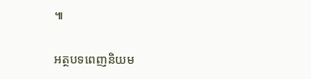៕

អត្ថបទពេញនិយម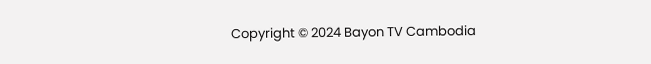Copyright © 2024 Bayon TV Cambodia